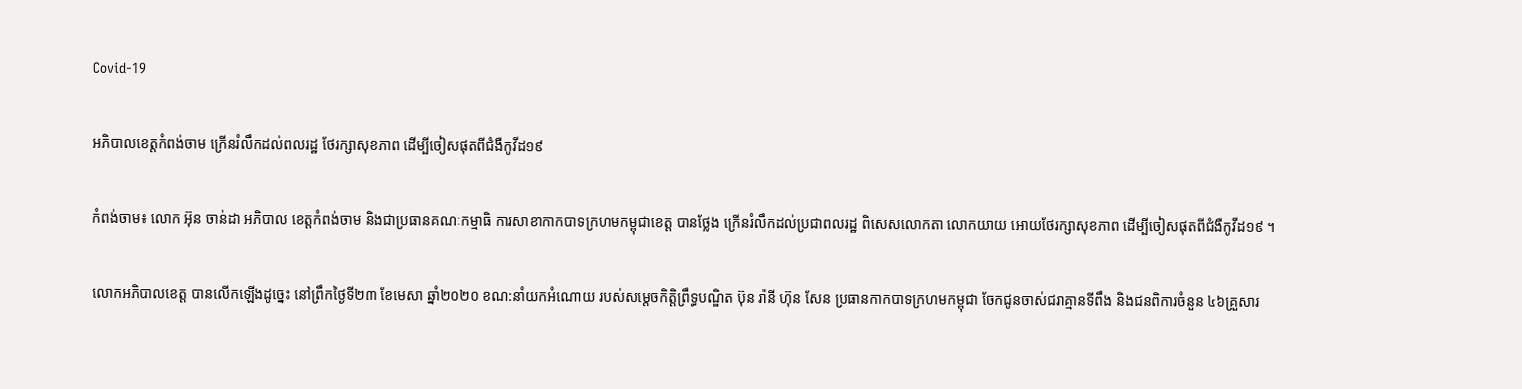Covid-19

អភិបាលខេត្តកំពង់ចាម ក្រើនរំលឹកដល់ពលរដ្ឋ ថែរក្សាសុខភាព ដើម្បីចៀសផុតពីជំងឺកូវីដ១៩

កំពង់ចាម៖ លោក អ៊ុន ចាន់ដា អភិបាល ខេត្តកំពង់ចាម និងជាប្រធានគណៈកម្មាធិ ការសាខាកាកបាទក្រហមកម្ពុជាខេត្ត បានថ្លែង ក្រើនរំលឹកដល់ប្រជាពលរដ្ឋ ពិសេសលោកតា លោកយាយ អោយថែរក្សាសុខភាព ដើម្បីចៀសផុតពីជំងឺកូវីដ១៩ ។

លោកអភិបាលខេត្ត បានលើកឡើងដូច្នេះ នៅព្រឹកថ្ងៃទី២៣ ខែមេសា ឆ្នាំ២០២០ ខណ:នាំយកអំណោយ របស់សម្ដេចកិត្តិព្រឹទ្ធបណ្ឌិត ប៊ុន រ៉ានី ហ៊ុន សែន ប្រធានកាកបាទក្រហមកម្ពុជា ចែកជូនចាស់ជរាគ្មានទីពឹង និងជនពិការចំនួន ៤៦គ្រួសារ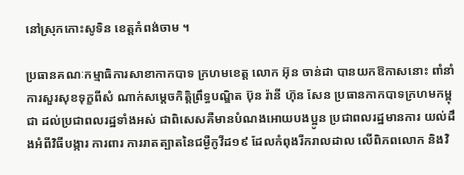នៅស្រុកកោះសូទិន ខេត្តកំពង់ចាម ។

ប្រធានគណៈកម្មាធិការសាខាកាកបាទ ក្រហមខេត្ត លោក អ៊ុន ចាន់ដា បានយកឱកាសនោះ ពាំនាំការសួរសុខទុក្ខពីសំ ណាក់សម្ដេចកិត្តិព្រឹទ្ធបណ្ឌិត ប៊ុន រ៉ានី ហ៊ុន សែន ប្រធានកាកបាទក្រហមកម្ពុជា ដល់ប្រជាពលរដ្ឋទាំងអស់ ជាពិសេសគឺមានបំណងអោយបងប្អូន ប្រជាពលរដ្ឋមានការ យល់ដឹងអំពីវិធីបង្ការ ការពារ ការរាតត្បាតនៃជម្ងឺកូវីដ១៩ ដែលកំពុងរីករាលដាល លើពិភពលោក និងវិ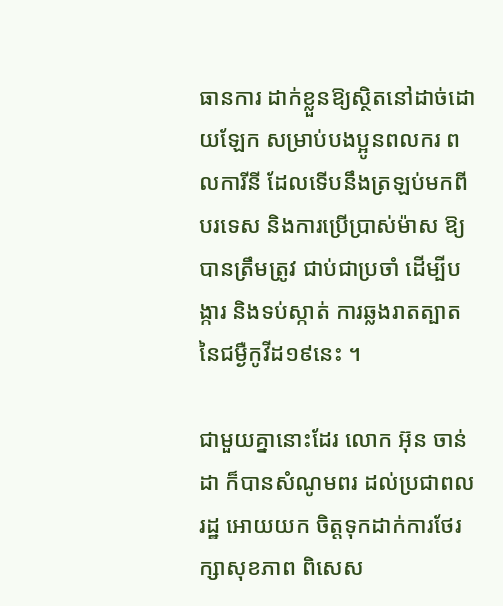ធានការ ដាក់ខ្លួនឱ្យស្ថិតនៅដាច់ដោយឡែក សម្រាប់បងប្អូនពលករ ពលការីនី ដែលទើបនឹងត្រឡប់មកពីបរទេស និងការប្រើប្រាស់ម៉ាស ឱ្យបានត្រឹមត្រូវ ជាប់ជាប្រចាំ ដើម្បីបង្ការ និងទប់ស្កាត់ ការឆ្លងរាតត្បាតនៃជម្ងឺកូវីដ១៩នេះ ។

ជាមួយគ្នានោះដែរ លោក អ៊ុន ចាន់ដា ក៏បានសំណូមពរ ដល់ប្រជាពលរដ្ឋ អោយយក ចិត្តទុកដាក់ការថែរក្សាសុខភាព ពិសេស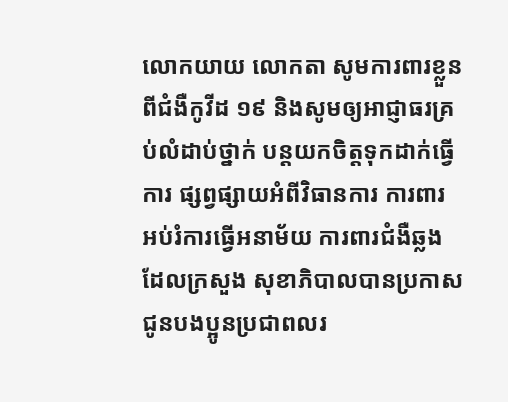លោកយាយ លោកតា សូមការពារខ្លួនពីជំងឺកូវីដ ១៩ និងសូមឲ្យអាជ្ញាធរគ្រប់លំដាប់ថ្នាក់ បន្តយកចិត្តទុកដាក់ធ្វើការ ផ្សព្វផ្សាយអំពីវិធានការ ការពារ អប់រំការធ្វើអនាម័យ ការពារជំងឺឆ្លង ដែលក្រសួង សុខាភិបាលបានប្រកាសជូនបងប្អូនប្រជាពលរ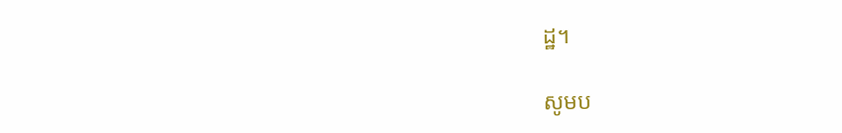ដ្ឋ។

សូមប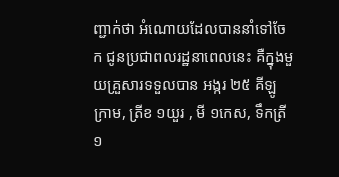ញ្ជាក់ថា អំណោយដែលបាននាំទៅចែក ជូនប្រជាពលរដ្ឋនាពេលនេះ គឺក្នុងមួយគ្រួសារទទួលបាន អង្ករ ២៥ គីឡូ ក្រាម, ត្រីខ ១យួរ , មី ១កេស, ទឹកត្រី១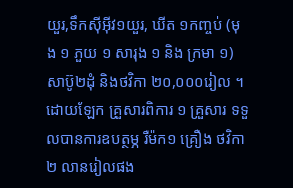យួរ,ទឹកស៊ីអ៊ីវ១យួរ, ឃីត ១កញ្ចប់ (មុង ១ ភួយ ១ សារុង ១ និង ក្រមា ១) សាប៊ូ២ដុំ និងថវិកា ២០,០០០រៀល ។
ដោយឡែក គ្រួសារពិការ ១ គ្រួសារ ទទួលបានការឧបត្ថម្ភ រឺម៉ក១ គ្រឿង ថវិកា ២ លានរៀលផង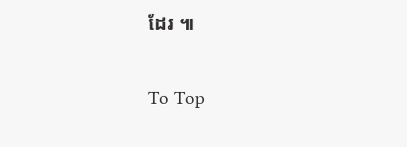ដែរ ៕

To Top